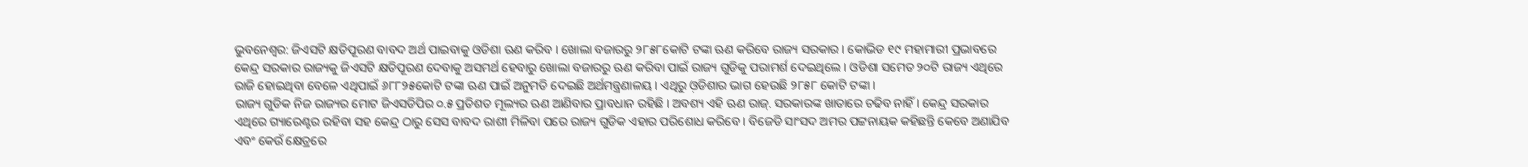ଭୁବନେଶ୍ବର: ଜିଏସଟି କ୍ଷତିପୂରଣ ବାବଦ ଅର୍ଥ ପାଇବାକୁ ଓଡିଶା ଋଣ କରିବ । ଖୋଲା ବଜାରରୁ ୨୮୫୮କୋଟି ଟଙ୍କା ଋଣ କରିବେ ରାଜ୍ୟ ସରକାର । କୋଭିଡ ୧୯ ମହାମାରୀ ପ୍ରଭାବରେ କେନ୍ଦ୍ର ସରକାର ରାଜ୍ୟକୁ ଜିଏସଟି କ୍ଷତିପୂରଣ ଦେବାକୁ ଅସମର୍ଥ ହେବାରୁ ଖୋଲା ବଜାରରୁ ଋଣ କରିବା ପାଇଁ ରାଜ୍ୟ ଗୁଡିକୁ ପରାମର୍ଶ ଦେଇଥିଲେ । ଓଡିଶା ସମେତ ୨୦ଟି ରାଜ୍ୟ ଏଥିରେ ରାଜି ହୋଇଥିବା ବେଳେ ଏଥିପାଇଁ ୬୮୮୨୫କୋଟି ଟଙ୍କା ଋଣ ପାଇଁ ଅନୁମତି ଦେଇଛି ଅର୍ଥମନ୍ତ୍ରଣାଳୟ । ଏଥିରୁ ଓ଼ଡିଶାର ଭାଗ ହେଉଛି ୨୮୫୮ କୋଟି ଟଙ୍କା ।
ରାଜ୍ୟ ଗୁଡିକ ନିଜ ରାଜ୍ୟର ମୋଟ ଜିଏସଡିପିର ୦.୫ ପ୍ରତିଶତ ମୂଲ୍ୟର ଋଣ ଆଣିବାର ପ୍ରାବଧାନ ରହିଛି । ଅବଶ୍ୟ ଏହି ଋଣ ରାଜ୍. ସରକାରଙ୍କ ଖାତାରେ ଚଢିବ ନାହିଁ । କେନ୍ଦ୍ର ସରକାର ଏଥିରେ ଗ୍ୟାରେଣ୍ଟର ରହିବା ସହ କେନ୍ଦ୍ର ଠାରୁ ସେସ ବାବଦ ରାଶୀ ମିଳିବା ପରେ ରାଜ୍ୟ ଗୁଡିକ ଏହାର ପରିଶୋଧ କରିବେ । ବିଜେଡି ସାଂସଦ ଅମର ପଟ୍ଟନାୟକ କହିଛନ୍ତି କେବେ ଅଣାଯିବ ଏବଂ କେଉଁ କ୍ଷେତ୍ରରେ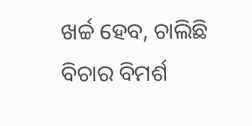ଖର୍ଚ୍ଚ ହେବ, ଚାଲିଛି ବିଚାର ବିମର୍ଶ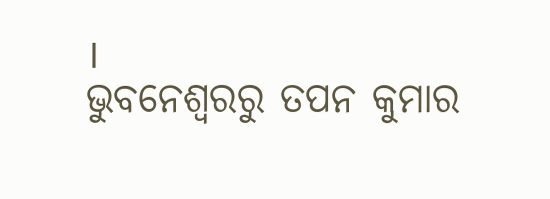।
ଭୁବନେଶ୍ବରରୁ ତପନ କୁମାର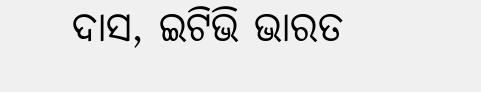ଦାସ, ଇଟିଭି ଭାରତ